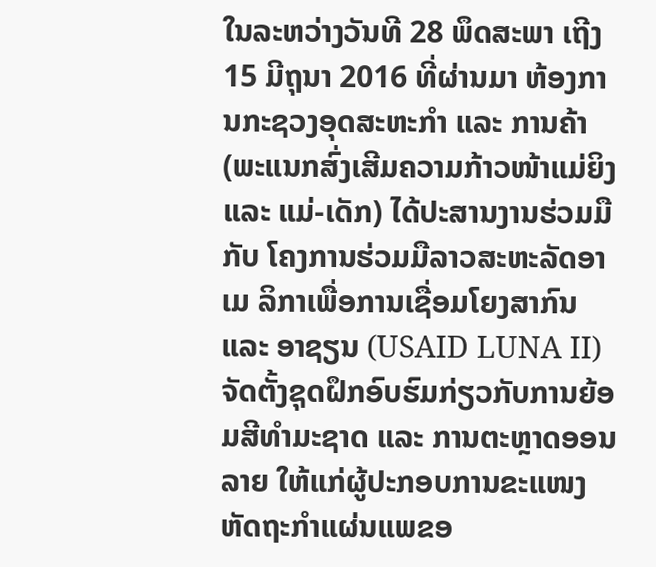ໃນລະຫວ່າງວັນທີ 28 ພຶດສະພາ ເຖີງ 15 ມີຖຸນາ 2016 ທີ່ຜ່ານມາ ຫ້ອງການກະຊວງອຸດສະຫະກຳ ແລະ ການຄ້າ(ພະແນກສົ່ງເສີມຄວາມກ້າວໜ້າແມ່ຍິງ ແລະ ແມ່-ເດັກ) ໄດ້ປະສານງານຮ່ວມມືກັບ ໂຄງການຮ່ວມມືລາວສະຫະລັດອາເມ ລິກາເພື່ອການເຊື່ອມໂຍງສາກົນ ແລະ ອາຊຽນ (USAID LUNA II) ຈັດຕັ້ງຊຸດຝຶກອົບຮົມກ່ຽວກັບການຍ້ອມສີທຳມະຊາດ ແລະ ການຕະຫຼາດອອນລາຍ ໃຫ້ແກ່ຜູ້ປະກອບການຂະແໜງຫັດຖະກຳແຜ່ນແພຂອ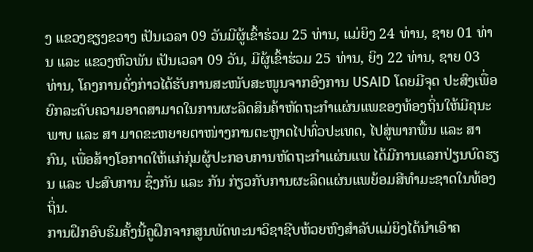ງ ແຂວງຊຽງຂວາງ ເປັນເວລາ 09 ວັນມີຜູ້ເຂົ້າຮ່ວມ 25 ທ່ານ, ແມ່ຍິງ 24 ທ່ານ, ຊາຍ 01 ທ່ານ ແລະ ແຂວງຫົວພັນ ເປັນເວລາ 09 ວັນ, ມີຜູ້ເຂົ້າຮ່ວມ 25 ທ່ານ, ຍິງ 22 ທ່ານ, ຊາຍ 03 ທ່ານ, ໂຄງການດັ່ງກ່າວໄດ້ຮັບການສະໜັບສະໜູນຈາກອົງການ USAID ໂດຍມີຈຸດ ປະສົງເພື່ອຍົກລະດັບຄວາມອາດສາມາດໃນການຜະລິດສິນຄ້າຫັດຖະກຳແຜ່ນແພຂອງທ້ອງຖິ່ນໃຫ້ມີຄຸນະພາບ ແລະ ສາ ມາດຂະຫຍາຍຕາໜ່າງການຕະຫຼາດໄປທົ່ວປະເທດ, ໄປສູ່ພາກພື້ນ ແລະ ສາກົນ, ເພື່ອສ້າງໂອກາດໃຫ້ແກ່ກຸ່ມຜູ້ປະກອບການຫັດຖະກຳແຜ່ນແພ ໄດ້ມີການແລກປ່ຽນບົດຮຽນ ແລະ ປະສົບການ ຊຶ່ງກັນ ແລະ ກັນ ກ່ຽວກັບການຜະລິດແຜ່ນແພຍ້ອມສີທຳມະຊາດໃນທ້ອງຖິ່ນ.
ການຝຶກອົບຮົມຄັ້ງນີ້ຄູຝຶກຈາກສູນພັດທະນາວິຊາຊີບຫ້ວຍຫົງສຳລັບແມ່ຍິງໄດ້ນຳເອົາຄ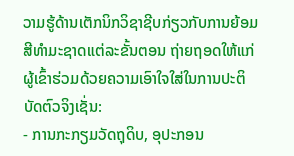ວາມຮູ້ດ້ານເຕັກນິກວິຊາຊີບກ່ຽວກັບການຍ້ອມສີທຳມະຊາດແຕ່ລະຂັ້ນຕອນ ຖ່າຍຖອດໃຫ້ແກ່ຜູ້ເຂົ້າຮ່ວມດ້ວຍຄວາມເອົາໃຈໃສ່ໃນການປະຕິບັດຕົວຈິງເຊັ່ນ:
- ການກະກຽມວັດຖຸດິບ, ອຸປະກອນ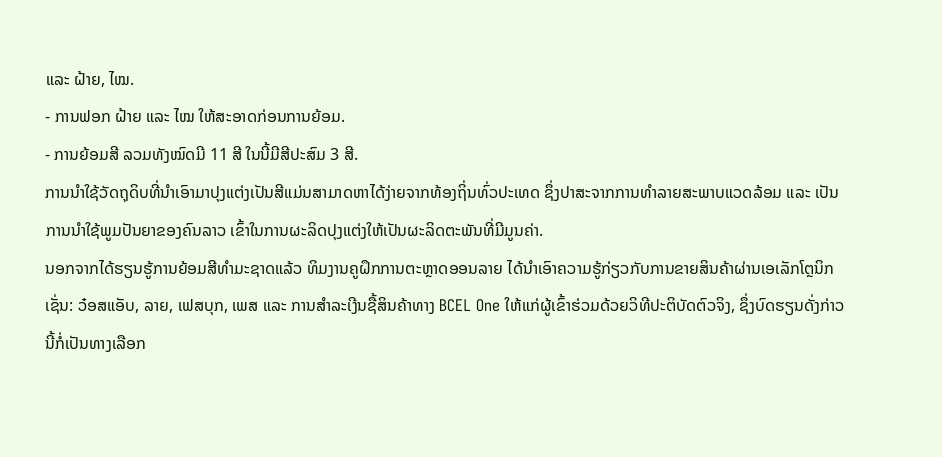ແລະ ຝ້າຍ, ໄໝ.
- ການຟອກ ຝ້າຍ ແລະ ໄໝ ໃຫ້ສະອາດກ່ອນການຍ້ອມ.
- ການຍ້ອມສີ ລວມທັງໝົດມີ 11 ສີ ໃນນີ້ມີສີປະສົມ 3 ສີ.
ການນຳໃຊ້ວັດຖຸດິບທີ່ນຳເອົາມາປຸງແຕ່ງເປັນສີແມ່ນສາມາດຫາໄດ້ງ່າຍຈາກທ້ອງຖິ່ນທົ່ວປະເທດ ຊຶ່ງປາສະຈາກການທຳລາຍສະພາບແວດລ້ອມ ແລະ ເປັນການນຳໃຊ້ພູມປັນຍາຂອງຄົນລາວ ເຂົ້າໃນການຜະລິດປຸງແຕ່ງໃຫ້ເປັນຜະລິດຕະພັນທີ່ມີມູນຄ່າ.
ນອກຈາກໄດ້ຮຽນຮູ້ການຍ້ອມສີທຳມະຊາດແລ້ວ ທິມງານຄູຝຶກການຕະຫຼາດອອນລາຍ ໄດ້ນຳເອົາຄວາມຮູ້ກ່ຽວກັບການຂາຍສິນຄ້າຜ່ານເອເລັກໂຕຼນິກເຊັ່ນ: ວ໋ອສແອັບ, ລາຍ, ເຟສບຸກ, ເພສ ແລະ ການສຳລະເງີນຊື້ສິນຄ້າທາງ BCEL One ໃຫ້ແກ່ຜູ້ເຂົ້າຮ່ວມດ້ວຍວິທີປະຕິບັດຕົວຈິງ, ຊຶ່ງບົດຮຽນດັ່ງກ່າວນີ້ກໍ່ເປັນທາງເລືອກ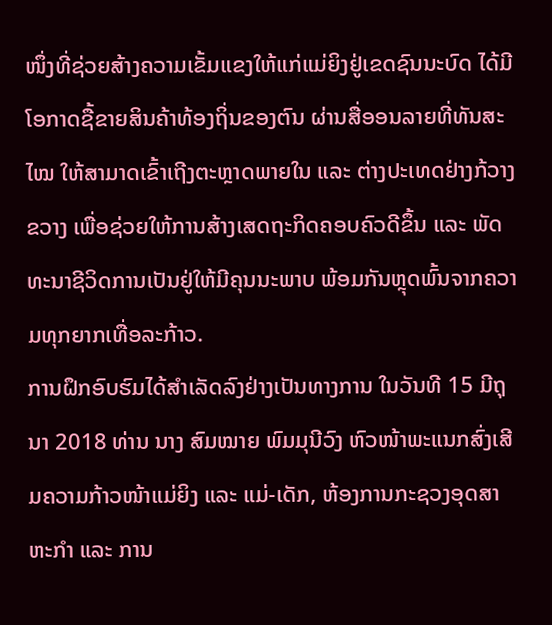ໜຶ່ງທີ່ຊ່ວຍສ້າງຄວາມເຂັ້ມແຂງໃຫ້ແກ່ແມ່ຍິງຢູ່ເຂດຊົນນະບົດ ໄດ້ມີໂອກາດຊື້ຂາຍສິນຄ້າທ້ອງຖິ່ນຂອງຕົນ ຜ່ານສື່ອອນລາຍທີ່ທັນສະໄໝ ໃຫ້ສາມາດເຂົ້າເຖີງຕະຫຼາດພາຍໃນ ແລະ ຕ່າງປະເທດຢ່າງກ້ວາງຂວາງ ເພື່ອຊ່ວຍໃຫ້ການສ້າງເສດຖະກິດຄອບຄົວດີຂຶ້ນ ແລະ ພັດທະນາຊີວິດການເປັນຢູ່ໃຫ້ມີຄຸນນະພາບ ພ້ອມກັນຫຼຸດພົ້ນຈາກຄວາມທຸກຍາກເທື່ອລະກ້າວ.
ການຝຶກອົບຮົມໄດ້ສຳເລັດລົງຢ່າງເປັນທາງການ ໃນວັນທີ 15 ມີຖຸນາ 2018 ທ່ານ ນາງ ສົມໝາຍ ພົມມຸນີວົງ ຫົວໜ້າພະແນກສົ່ງເສີມຄວາມກ້າວໜ້າແມ່ຍິງ ແລະ ແມ່-ເດັກ, ຫ້ອງການກະຊວງອຸດສາຫະກຳ ແລະ ການ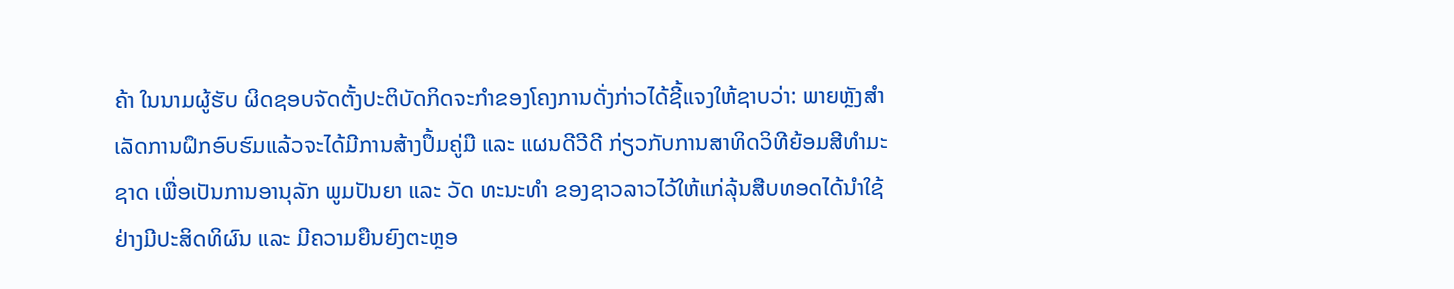ຄ້າ ໃນນາມຜູ້ຮັບ ຜິດຊອບຈັດຕັ້ງປະຕິບັດກິດຈະກຳຂອງໂຄງການດັ່ງກ່າວໄດ້ຊີ້ແຈງໃຫ້ຊາບວ່າ: ພາຍຫຼັງສຳເລັດການຝຶກອົບຮົມແລ້ວຈະໄດ້ມີການສ້າງປຶ້ມຄູ່ມື ແລະ ແຜນດີວີດີ ກ່ຽວກັບການສາທິດວິທີຍ້ອມສີທຳມະຊາດ ເພື່ອເປັນການອານຸລັກ ພູມປັນຍາ ແລະ ວັດ ທະນະທຳ ຂອງຊາວລາວໄວ້ໃຫ້ແກ່ລຸ້ນສືບທອດໄດ້ນຳໃຊ້ຢ່າງມີປະສິດທິຜົນ ແລະ ມີຄວາມຍືນຍົງຕະຫຼອ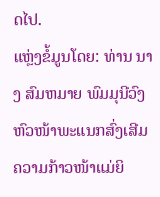ດໄປ.
ແຫຼ່ງຂໍ້ມູນໂດຍ: ທ່ານ ນາງ ສົມຫມາຍ ພົມມຸນີວົງ ຫົວໜ້າພະແນກສົ່ງເສີມຄວາມກ້າວໜ້າແມ່ຍິ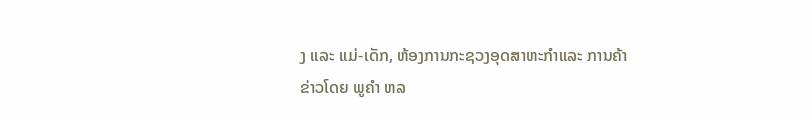ງ ແລະ ແມ່-ເດັກ, ຫ້ອງການກະຊວງອຸດສາຫະກໍາແລະ ການຄ້າ
ຂ່າວໂດຍ ພູຄໍາ ຫລ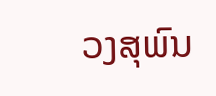ວງສຸພົນ